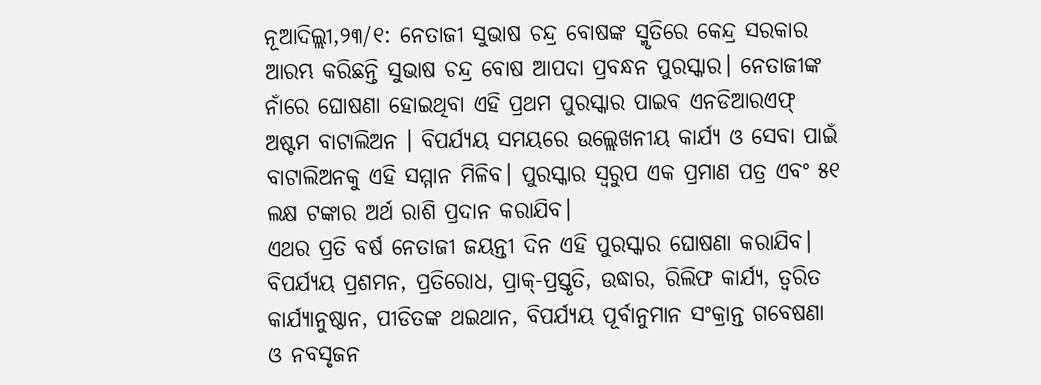ନୂଆଦିଲ୍ଲୀ,୨୩/୧: ନେତାଜୀ ସୁଭାଷ ଚନ୍ଦ୍ର ବୋଷଙ୍କ ସ୍ମୃତିରେ କେନ୍ଦ୍ର ସରକାର ଆରମ୍ଭ କରିଛନ୍ତି ସୁଭାଷ ଚନ୍ଦ୍ର ବୋଷ ଆପଦା ପ୍ରବନ୍ଧନ ପୁରସ୍କାର। ନେତାଜୀଙ୍କ ନାଁରେ ଘୋଷଣା ହୋଇଥିବା ଏହି ପ୍ରଥମ ପୁରସ୍କାର ପାଇବ ଏନଡିଆରଏଫ୍ ଅଷ୍ଟମ ବାଟାଲିଅନ । ବିପର୍ଯ୍ୟୟ ସମୟରେ ଉଲ୍ଲେଖନୀୟ କାର୍ଯ୍ୟ ଓ ସେବା ପାଇଁ ବାଟାଲିଅନକୁ ଏହି ସମ୍ମାନ ମିଳିବ। ପୁରସ୍କାର ସ୍ୱରୁପ ଏକ ପ୍ରମାଣ ପତ୍ର ଏବଂ ୫୧ ଲକ୍ଷ ଟଙ୍କାର ଅର୍ଥ ରାଶି ପ୍ରଦାନ କରାଯିବ।
ଏଥର ପ୍ରତି ବର୍ଷ ନେତାଜୀ ଜୟନ୍ତୀ ଦିନ ଏହି ପୁରସ୍କାର ଘୋଷଣା କରାଯିବ। ବିପର୍ଯ୍ୟୟ ପ୍ରଶମନ, ପ୍ରତିରୋଧ, ପ୍ରାକ୍-ପ୍ରସ୍ତୃତି, ଉଦ୍ଧାର, ରିଲିଫ କାର୍ଯ୍ୟ, ତ୍ୱରିତ କାର୍ଯ୍ୟାନୁଷ୍ଠାନ, ପୀଡିତଙ୍କ ଥଇଥାନ, ବିପର୍ଯ୍ୟୟ ପୂର୍ବାନୁମାନ ସଂକ୍ରାନ୍ତ ଗବେଷଣା ଓ ନବସୃଜନ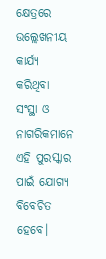କ୍ଷେତ୍ରରେ ଉଲ୍ଲେଖନୀୟ କାର୍ଯ୍ୟ କରିଥିବା ସଂସ୍ଥା ଓ ନାଗରିକମାନେ ଏହି ପୁରସ୍କାର ପାଇଁ ଯୋଗ୍ୟ ବିବେଚିତ ହେବେ।